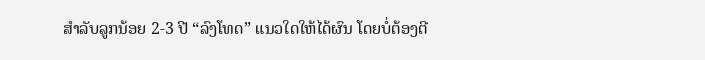ສຳລັບລູກນ້ອຍ 2-3 ປີ “ລົງໂທດ” ແນວໃດໃຫ້ໄດ້ຜົນ ໂດຍບໍ່ຕ້ອງຕີ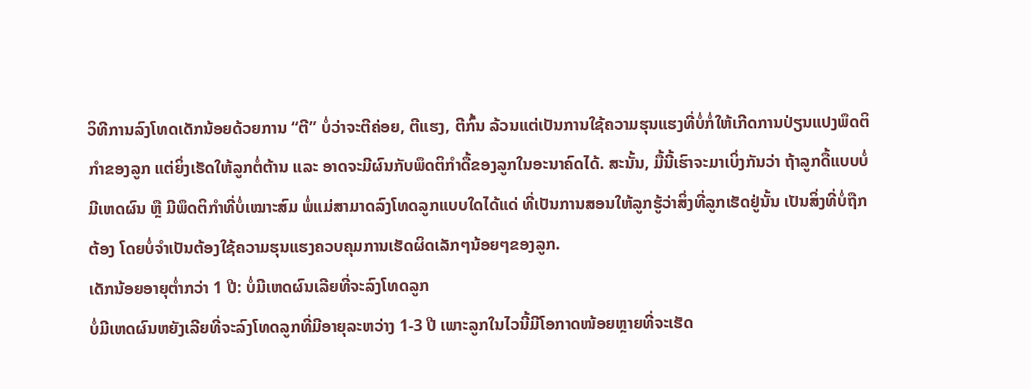ວິທີການລົງໂທດເດັກນ້ອຍດ້ວຍການ “ຕີ” ບໍ່ວ່າຈະຕີຄ່ອຍ, ຕີແຮງ, ຕີກົ້ນ ລ້ວນແຕ່ເປັນການໃຊ້ຄວາມຮຸນແຮງທີ່ບໍ່ກໍ່ໃຫ້ເກີດການປ່ຽນແປງພຶດຕິກຳຂອງລູກ ແຕ່ຍິ່ງເຮັດໃຫ້ລູກຕໍ່ຕ້ານ ແລະ ອາດຈະມີຜົນກັບພຶດຕິກຳດື້ຂອງລູກໃນອະນາຄົດໄດ້. ສະນັ້ນ, ມື້ນີ້ເຮົາຈະມາເບິ່ງກັນວ່າ ຖ້າລູກດື້ແບບບໍ່ມີເຫດຜົນ ຫຼື ມີພຶດຕິກຳທີ່ບໍ່ເໝາະສົມ ພໍ່ແມ່ສາມາດລົງໂທດລູກແບບໃດໄດ້ແດ່ ທີ່ເປັນການສອນໃຫ້ລູກຮູ້ວ່າສິ່ງທີ່ລູກເຮັດຢູ່ນັ້ນ ເປັນສິ່ງທີ່ບໍ່ຖືກຕ້ອງ ໂດຍບໍ່ຈຳເປັນຕ້ອງໃຊ້ຄວາມຮຸນແຮງຄວບຄຸມການເຮັດຜິດເລັກໆນ້ອຍໆຂອງລູກ.
ເດັກນ້ອຍອາຍຸຕໍ່າກວ່າ 1 ປີ: ບໍ່ມີເຫດຜົນເລີຍທີ່ຈະລົງໂທດລູກ
ບໍ່ມີເຫດຜົນຫຍັງເລີຍທີ່ຈະລົງໂທດລູກທີ່ມີອາຍຸລະຫວ່າງ 1-3 ປີ ເພາະລູກໃນໄວນີ້ມີໂອກາດໜ້ອຍຫຼາຍທີ່ຈະເຮັດ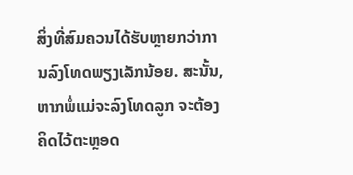ສິ່ງທີ່ສົມຄວນໄດ້ຮັບຫຼາຍກວ່າການລົງໂທດພຽງເລັກນ້ອຍ. ສະນັ້ນ, ຫາກພໍ່ແມ່ຈະລົງໂທດລູກ ຈະຕ້ອງຄິດໄວ້ຕະຫຼອດ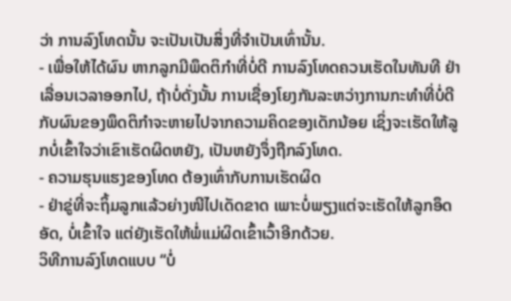ວ່າ ການລົງໂທດນັ້ນ ຈະເປັນເປັນສິ່ງທີ່ຈຳເປັນເທົ່ານັ້ນ.
- ເພື່ອໃຫ້ໄດ້ຜົນ ຫາກລູກມີພຶດຕິກຳທີ່ບໍ່ດີ ການລົງໂທດຄວນເຮັດໃນທັນທີ ຢ່າເລື່ອນເວລາອອກໄປ, ຖ້າບໍ່ດັ່ງນັ້ນ ການເຊື່ອງໂຍງກັນລະຫວ່າງການກະທຳທີ່ບໍ່ດີກັບຜົນຂອງພຶດຕິກຳຈະຫາຍໄປຈາກຄວາມຄິດຂອງເດັກນ້ອຍ ເຊິ່ງຈະເຮັດໃຫ້ລູກບໍ່ເຂົ້າໃຈວ່າເຂົາເຮັດຜິດຫຍັງ, ເປັນຫຍັງຈຶ່ງຖືກລົງໂທດ.
- ຄວາມຮຸນແຮງຂອງໂທດ ຕ້ອງເທົ່າກັບການເຮັດຜິດ
- ຢ່າຂູ່ທີ່ຈະຖິ້ມລູກແລ້ວຍ່າງໜີໄປເດັດຂາດ ເພາະບໍ່ພຽງແຕ່ຈະເຮັດໃຫ້ລູກອຶດອັດ, ບໍ່ເຂົ້າໃຈ ແຕ່ຍັງເຮັດໃຫ້ພໍ່ແມ່ຜິດເຂົ້າເວົ້າອີກດ້ວຍ.
ວິທີການລົງໂທດແບບ “ບໍ່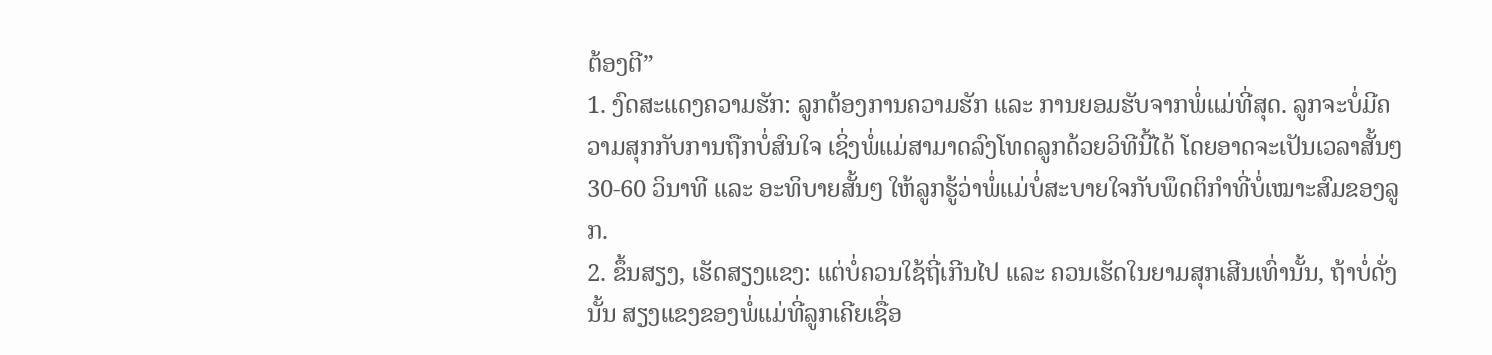ຕ້ອງຕີ”
1. ງົດສະແດງຄວາມຮັກ: ລູກຕ້ອງການຄວາມຮັກ ແລະ ການຍອມຮັບຈາກພໍ່ແມ່ທີ່ສຸດ. ລູກຈະບໍ່ມີຄວາມສຸກກັບການຖືກບໍ່ສົນໃຈ ເຊິ່ງພໍ່ແມ່ສາມາດລົງໂທດລູກດ້ວຍວິທີນີ້ໄດ້ ໂດຍອາດຈະເປັນເວລາສັ້ນໆ 30-60 ວິນາທີ ແລະ ອະທິບາຍສັ້ນໆ ໃຫ້ລູກຮູ້ວ່າພໍ່ແມ່ບໍ່ສະບາຍໃຈກັບພຶດຕິກຳທີ່ບໍ່ເໝາະສົມຂອງລູກ.
2. ຂຶ້ນສຽງ, ເຮັດສຽງແຂງ: ແຕ່ບໍ່ຄວນໃຊ້ຖີ່ເກີນໄປ ແລະ ຄວນເຮັດໃນຍາມສຸກເສີນເທົ່ານັ້ນ, ຖ້າບໍ່ດັ່ງນັ້ນ ສຽງແຂງຂອງພໍ່ແມ່ທີ່ລູກເຄີຍເຊື່ອ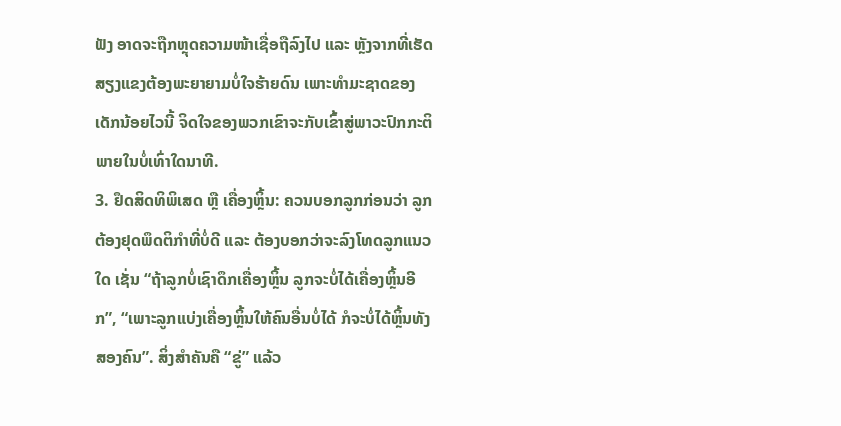ຟັງ ອາດຈະຖືກຫຼຸດຄວາມໜ້າເຊື່ອຖືລົງໄປ ແລະ ຫຼັງຈາກທີ່ເຮັດສຽງແຂງຕ້ອງພະຍາຍາມບໍ່ໃຈຮ້າຍດົນ ເພາະທຳມະຊາດຂອງເດັກນ້ອຍໄວນີ້ ຈິດໃຈຂອງພວກເຂົາຈະກັບເຂົ້າສູ່ພາວະປົກກະຕິພາຍໃນບໍ່ເທົ່າໃດນາທີ.
3. ຢຶດສິດທິພິເສດ ຫຼື ເຄື່ອງຫຼິ້ນ: ຄວນບອກລູກກ່ອນວ່າ ລູກຕ້ອງຢຸດພຶດຕິກຳທີ່ບໍ່ດີ ແລະ ຕ້ອງບອກວ່າຈະລົງໂທດລູກແນວໃດ ເຊັ່ນ “ຖ້າລູກບໍ່ເຊົາດຶກເຄື່ອງຫຼິ້ນ ລູກຈະບໍ່ໄດ້ເຄື່ອງຫຼິ້ນອີກ”, “ເພາະລູກແບ່ງເຄື່ອງຫຼິ້ນໃຫ້ຄົນອື່ນບໍ່ໄດ້ ກໍຈະບໍ່ໄດ້ຫຼິ້ນທັງສອງຄົນ”. ສິ່ງສຳຄັນຄື “ຂູ່” ແລ້ວ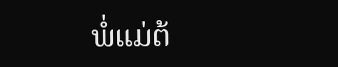ພໍ່ແມ່ຕ້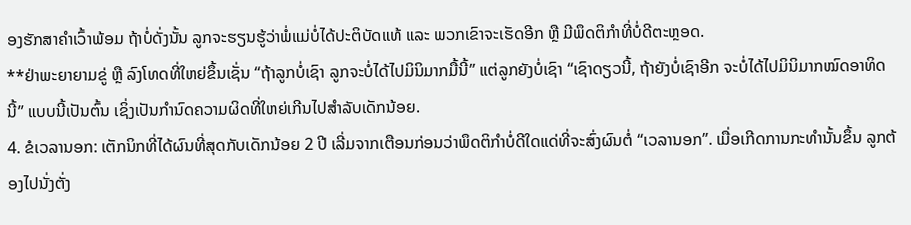ອງຮັກສາຄຳເວົ້າພ້ອມ ຖ້າບໍ່ດັ່ງນັ້ນ ລູກຈະຮຽນຮູ້ວ່າພໍ່ແມ່ບໍ່ໄດ້ປະຕິບັດແທ້ ແລະ ພວກເຂົາຈະເຮັດອີກ ຫຼື ມີພຶດຕິກຳທີ່ບໍ່ດີຕະຫຼອດ.
**ຢ່າພະຍາຍາມຂູ່ ຫຼື ລົງໂທດທີ່ໃຫຍ່ຂຶ້ນເຊັ່ນ “ຖ້າລູກບໍ່ເຊົາ ລູກຈະບໍ່ໄດ້ໄປມິນິມາກມື້ນີ້” ແຕ່ລູກຍັງບໍ່ເຊົາ “ເຊົາດຽວນີ້, ຖ້າຍັງບໍ່ເຊົາອີກ ຈະບໍ່ໄດ້ໄປມິນິມາກໝົດອາທິດນີ້” ແບບນີ້ເປັນຕົ້ນ ເຊິ່ງເປັນກຳນົດຄວາມຜິດທີ່ໃຫຍ່ເກີນໄປສຳລັບເດັກນ້ອຍ.
4. ຂໍເວລານອກ: ເຕັກນິກທີ່ໄດ້ຜົນທີ່ສຸດກັບເດັກນ້ອຍ 2 ປີ ເລີ່ມຈາກເຕືອນກ່ອນວ່າພຶດຕິກຳບໍ່ດີໃດແດ່ທີ່ຈະສົ່ງຜົນຕໍ່ “ເວລານອກ”. ເມື່ອເກີດການກະທຳນັ້ນຂຶ້ນ ລູກຕ້ອງໄປນັ່ງຕັ່ງ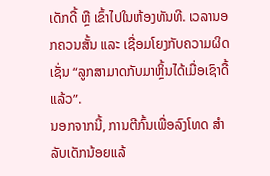ເດັກດື້ ຫຼື ເຂົ້າໄປໃນຫ້ອງທັນທີ. ເວລານອກຄວນສັ້ນ ແລະ ເຊື່ອມໂຍງກັບຄວາມຜິດ ເຊັ່ນ “ລູກສາມາດກັບມາຫຼິ້ນໄດ້ເມື່ອເຊົາດື້ແລ້ວ”.
ນອກຈາກນີ້, ການຕີກົ້ນເພື່ອລົງໂທດ ສຳລັບເດັກນ້ອຍແລ້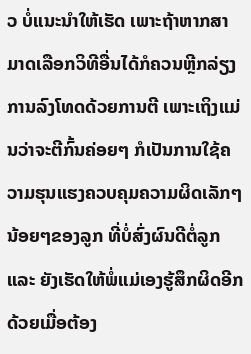ວ ບໍ່ແນະນຳໃຫ້ເຮັດ ເພາະຖ້າຫາກສາມາດເລືອກວິທີອື່ນໄດ້ກໍຄວນຫຼີກລ່ຽງການລົງໂທດດ້ວຍການຕີ ເພາະເຖິງແມ່ນວ່າຈະຕີກົ້ນຄ່ອຍໆ ກໍເປັນການໃຊ້ຄວາມຮຸນແຮງຄວບຄຸມຄວາມຜິດເລັກໆນ້ອຍໆຂອງລູກ ທີ່ບໍ່ສົ່ງຜົນດີຕໍ່ລູກ ແລະ ຍັງເຮັດໃຫ້ພໍ່ແມ່ເອງຮູ້ສຶກຜິດອີກດ້ວຍເມື່ອຕ້ອງ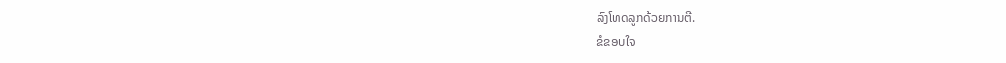ລົງໂທດລູກດ້ວຍການຕີ.
ຂໍຂອບໃຈ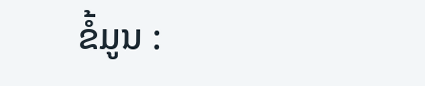ຂໍ້ມູນ :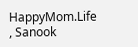HappyMom.Life , Sanook